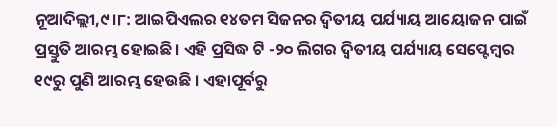ନୂଆଦିଲ୍ଲୀ,୯।୮: ଆଇପିଏଲର ୧୪ତମ ସିଜନର ଦ୍ୱିତୀୟ ପର୍ଯ୍ୟାୟ ଆୟୋଜନ ପାଇଁ ପ୍ରସ୍ତୁତି ଆରମ୍ଭ ହୋଇଛି। ଏହି ପ୍ରସିଦ୍ଧ ଟି -୨୦ ଲିଗର ଦ୍ୱିତୀୟ ପର୍ଯ୍ୟାୟ ସେପ୍ଟେମ୍ବର ୧୯ରୁ ପୁଣି ଆରମ୍ଭ ହେଉଛି । ଏହାପୂର୍ବରୁ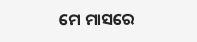ମେ ମାସରେ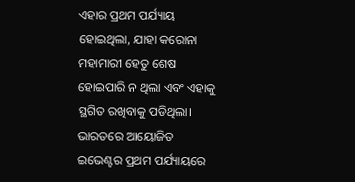ଏହାର ପ୍ରଥମ ପର୍ଯ୍ୟାୟ ହୋଇଥିଲା, ଯାହା କରୋନା ମହାମାରୀ ହେତୁ ଶେଷ ହୋଇପାରି ନ ଥିଲା ଏବଂ ଏହାକୁ ସ୍ଥଗିତ ରଖିବାକୁ ପଡିଥିଲା। ଭାରତରେ ଆୟୋଜିତ ଇଭେଣ୍ଟର ପ୍ରଥମ ପର୍ଯ୍ୟାୟରେ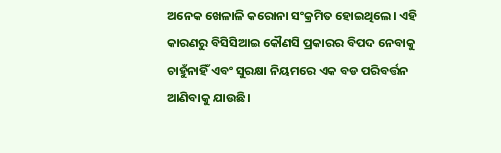ଅନେକ ଖେଳାଳି କରୋନା ସଂକ୍ରମିତ ହୋଇଥିଲେ। ଏହି କାରଣରୁ ବିସିସିଆଇ କୌଣସି ପ୍ରକାରର ବିପଦ ନେବାକୁ ଚାହୁଁନାହିଁ ଏବଂ ସୁରକ୍ଷା ନିୟମରେ ଏକ ବଡ ପରିବର୍ତ୍ତନ ଆଣିବାକୁ ଯାଉଛି।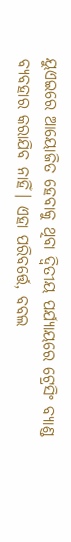ୟୁଏଇରେ ଆୟୋଜିତ ହେବାକୁ ଥିବା ଦ୍ୱିତୀୟ ପର୍ଯ୍ୟାୟରେ ଟ୍ରେସିଂ ବ୍ୟାଣ୍ଡ ବ୍ୟବହାର କରାଯିବ ନାହିଁ। ଏହା ପରିବର୍ତ୍ତେ, ବବଲ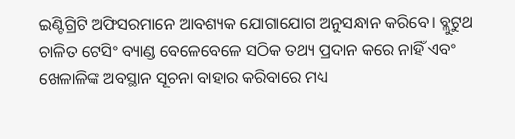ଇଣ୍ଟିଗ୍ରିଟି ଅଫିସରମାନେ ଆବଶ୍ୟକ ଯୋଗାଯୋଗ ଅନୁସନ୍ଧାନ କରିବେ। ବ୍ଲୁଟୁଥ ଚାଳିତ ଟେସିଂ ବ୍ୟାଣ୍ଡ ବେଳେବେଳେ ସଠିକ ତଥ୍ୟ ପ୍ରଦାନ କରେ ନାହିଁ ଏବଂ ଖେଳାଳିଙ୍କ ଅବସ୍ଥାନ ସୂଚନା ବାହାର କରିବାରେ ମଧ୍ୟ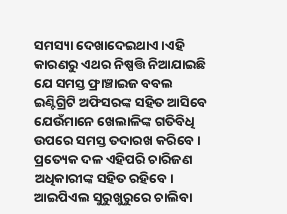ସମସ୍ୟା ଦେଖାଦେଇଥାଏ।ଏହି କାରଣରୁ ଏଥର ନିଷ୍ପତ୍ତି ନିଆଯାଇଛି ଯେ ସମସ୍ତ ଫ୍ରାଞ୍ଚାଇଜ ବବଲ ଇଣ୍ଟିଗ୍ରିଟି ଅଫିସରଙ୍କ ସହିତ ଆସିବେ ଯେଉଁମାନେ ଖେଲାଳିଙ୍କ ଗତିବିଧି ଉପରେ ସମସ୍ତ ତଦାରଖ କରିବେ । ପ୍ରତ୍ୟେକ ଦଳ ଏହିପରି ଚାରିଜଣ ଅଧିକାରୀଙ୍କ ସହିତ ରହିବେ।
ଆଇପିଏଲ ସୁରୁଖୁରୁରେ ଚାଲିବା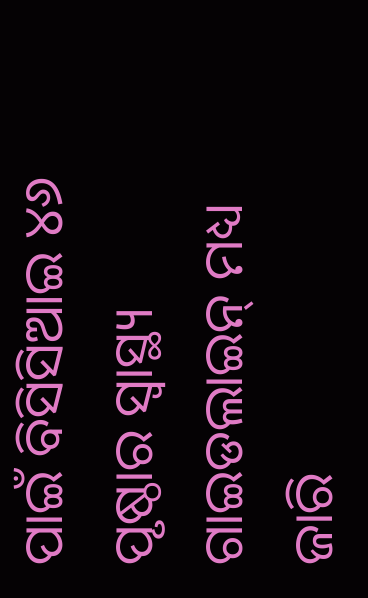ପାଇଁ ବିସିସିଆଇ ୪୬ ପୃଷ୍ଠାର ସ୍ବାସ୍ଥ୍ୟ ଗାଇଡଲାଇନ୍ ମଧ୍ୟ ଜାରି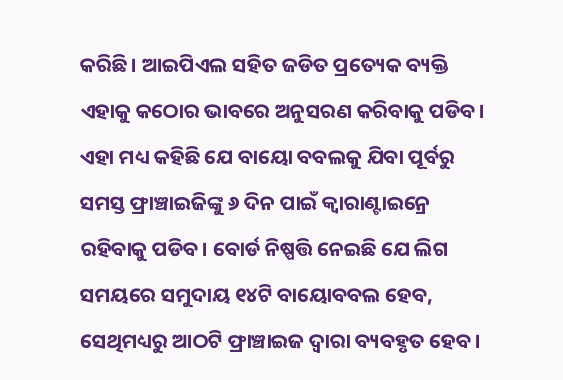କରିଛି। ଆଇପିଏଲ ସହିତ ଜଡିତ ପ୍ରତ୍ୟେକ ବ୍ୟକ୍ତି ଏହାକୁ କଠୋର ଭାବରେ ଅନୁସରଣ କରିବାକୁ ପଡିବ। ଏହା ମଧ୍ୟ କହିଛି ଯେ ବାୟୋ ବବଲକୁ ଯିବା ପୂର୍ବରୁ ସମସ୍ତ ଫ୍ରାଞ୍ଚାଇଜିଙ୍କୁ ୬ ଦିନ ପାଇଁ କ୍ୱାରାଣ୍ଟାଇନ୍ରେ ରହିବାକୁ ପଡିବ। ବୋର୍ଡ ନିଷ୍ପତ୍ତି ନେଇଛି ଯେ ଲିଗ ସମୟରେ ସମୁଦାୟ ୧୪ଟି ବାୟୋବବଲ ହେବ, ସେଥିମଧ୍ୟରୁ ଆଠଟି ଫ୍ରାଞ୍ଚାଇଜ ଦ୍ୱାରା ବ୍ୟବହୃତ ହେବ।